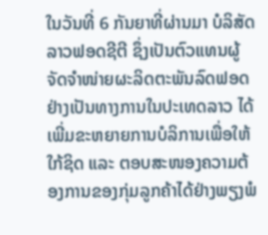ໃນວັນທີ່ 6 ກັນຍາທີ່ຜ່ານມາ ບໍລິສັດລາວຟອດຊີຕີ ຊຶ່ງເປັນຕົວແທນຜູ້ຈັດຈຳໜ່າຍຜະລິດຕະພັນລົດຟອດຢ່າງເປັນທາງການໃນປະເທດລາວ ໄດ້ເພີ່ມຂະຫຍາຍການບໍລິການເພື່ອໃຫ້ໃກ້ຊິດ ແລະ ຕອບສະໜອງຄວາມຕ້ອງການຂອງກຸ່ມລູກຄ້າໄດ້ຢ່າງພຽງພໍ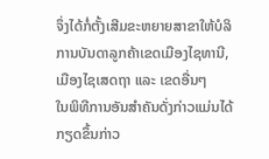ຈຶ່ງໄດ້ກໍ່ຕັ້ງເສີມຂະຫຍາຍສາຂາໃຫ້ບໍລິການບັນດາລູກຄ້າເຂດເມືອງໄຊທານີ, ເມືອງໄຊເສດຖາ ແລະ ເຂດອື່ນໆ
ໃນພິທີການອັນສຳຄັນດັ່ງກ່າວແມ່ນໄດ້ກຽດຂຶ້ນກ່າວ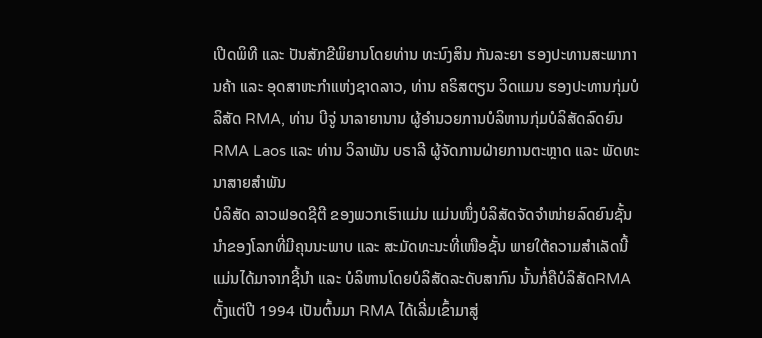ເປີດພິທີ ແລະ ປັນສັກຂີພິຍານໂດຍທ່ານ ທະນົງສິນ ກັນລະຍາ ຮອງປະທານສະພາການຄ້າ ແລະ ອຸດສາຫະກຳແຫ່ງຊາດລາວ, ທ່ານ ຄຣິສຕຽນ ວິດແມນ ຮອງປະທານກຸ່ມບໍລິສັດ RMA, ທ່ານ ບີຈູ່ ນາລາຍານານ ຜູ້ອຳນວຍການບໍລິຫານກຸ່ມບໍລິສັດລົດຍົນ RMA Laos ແລະ ທ່ານ ວິລາພັນ ບຣາລີ ຜູ້ຈັດການຝ່າຍການຕະຫຼາດ ແລະ ພັດທະນາສາຍສຳພັນ
ບໍລິສັດ ລາວຟອດຊີຕີ ຂອງພວກເຮົາແມ່ນ ແມ່ນໜຶ່ງບໍລິສັດຈັດຈຳໜ່າຍລົດຍົນຊັ້ນນຳຂອງໂລກທີ່ມີຄຸນນະພາບ ແລະ ສະມັດທະນະທີ່ເໜືອຊັ້ນ ພາຍໃຕ້ຄວາມສຳເລັດນີ້ ແມ່ນໄດ້ມາຈາກຊີ້ນຳ ແລະ ບໍລິຫານໂດຍບໍລິສັດລະດັບສາກົນ ນັ້ນກໍ່ຄືບໍລິສັດRMA ຕັ້ງແຕ່ປີ 1994 ເປັນຕົ້ນມາ RMA ໄດ້ເລີ່ມເຂົ້າມາສູ່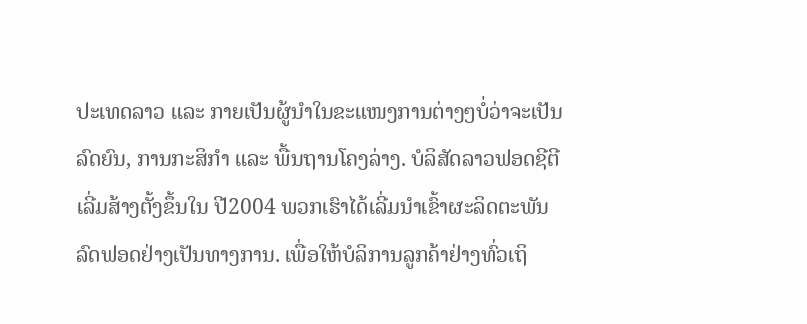ປະເທດລາວ ແລະ ກາຍເປັນຜູ້ນຳໃນຂະແໜງການຕ່າງໆບໍ່ວ່າຈະເປັນລົດຍົນ, ການກະສິກຳ ແລະ ພື້ນຖານໂຄງລ່າງ. ບໍລິສັດລາວຟອດຊີຕີເລີ່ມສ້າງຕັ້ງຂຶ້ນໃນ ປີ2004 ພວກເຮົາໄດ້ເລີ່ມນໍາເຂົ້າຜະລິດຕະພັນລົດຟອດຢ່າງເປັນທາງການ. ເພື່ອໃຫ້ບໍລິການລູກຄ້າຢ່າງທົ່ວເຖິ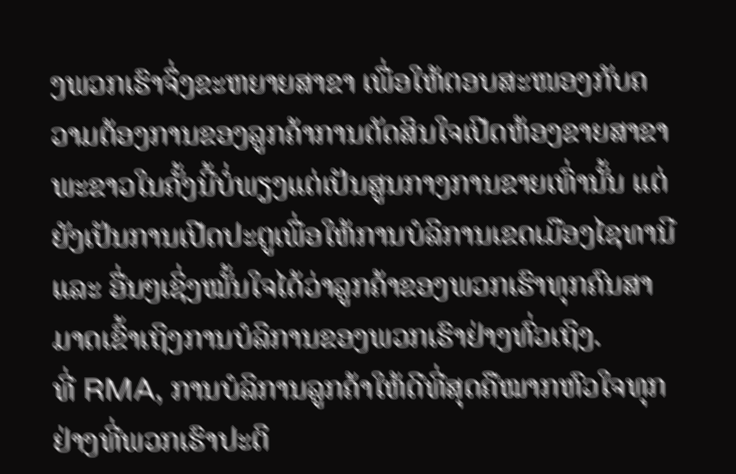ງພວກເຮົາຈຶ່ງຂະຫຍາຍສາຂາ ເພື່ອໃຫ້ຕອບສະໜອງກັບຄວາມຕ້ອງການຂອງລູກຄ້າການຕັດສິນໃຈເປີດຫ້ອງຂາຍສາຂາພະຂາວໃນຄັ້ງນີ້ບໍ່ພຽງແຕ່ເປັນສູນກາງການຂາຍເທົ່ານັ້ນ ແຕ່ຍັງເປັນການເປີດປະຕູເພື່ອໃຫ້ການບໍລິການເຂດເມືອງໄຊທານີ ແລະ ອື່ນໆເຊິ່ງໝັ້ນໃຈໄດ້ວ່າລູກຄ້າຂອງພວກເຮົາທຸກຄົນສາມາດເຂົ້າເຖິງການບໍລິການຂອງພວກເຮົາຢ່າງທົ່ວເຖິງ.
ທີ່ RMA, ການບໍລິການລູກຄ້າໃຫ້ດີທີ່ສຸດຄືໝາກຫົວໃຈທຸກຢ່າງທີ່ພວກເຮົາປະຕິ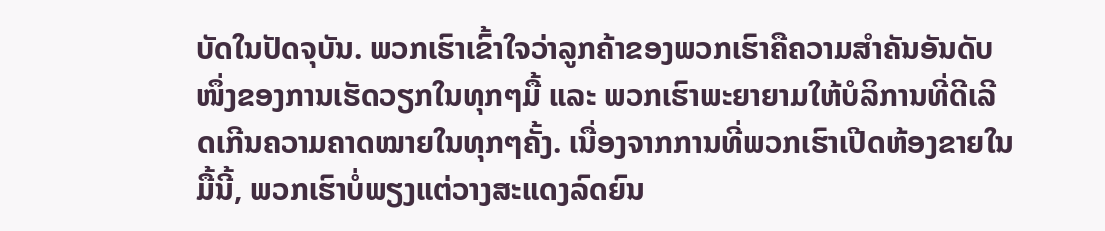ບັດໃນປັດຈຸບັນ. ພວກເຮົາເຂົ້າໃຈວ່າລູກຄ້າຂອງພວກເຮົາຄືຄວາມສຳຄັນອັນດັບໜຶ່ງຂອງການເຮັດວຽກໃນທຸກໆມື້ ແລະ ພວກເຮົາພະຍາຍາມໃຫ້ບໍລິການທີ່ດີເລີດເກີນຄວາມຄາດໝາຍໃນທຸກໆຄັ້ງ. ເນື່ອງຈາກການທີ່ພວກເຮົາເປີດຫ້ອງຂາຍໃນມື້ນີ້, ພວກເຮົາບໍ່ພຽງແຕ່ວາງສະແດງລົດຍົນ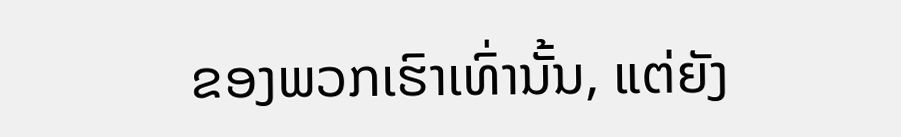ຂອງພວກເຮົາເທົ່ານັ້ນ, ແຕ່ຍັງ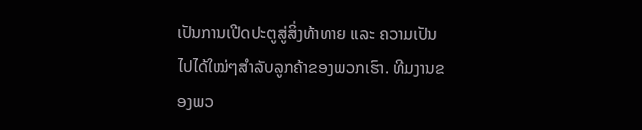ເປັນການເປີດປະຕູສູ່ສິ່ງທ້າທາຍ ແລະ ຄວາມເປັນໄປໄດ້ໃໝ່ໆສຳລັບລູກຄ້າຂອງພວກເຮົາ. ທີມງານຂອງພວ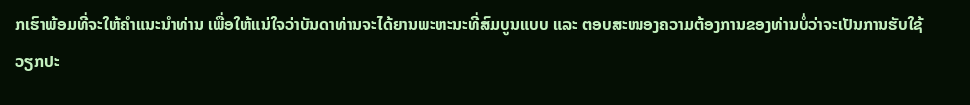ກເຮົາພ້ອມທີ່ຈະໃຫ້ຄຳແນະນຳທ່ານ ເພື່ອໃຫ້ແນ່ໃຈວ່າບັນດາທ່ານຈະໄດ້ຍານພະຫະນະທີ່ສົມບູນແບບ ແລະ ຕອບສະໜອງຄວາມຕ້ອງການຂອງທ່ານບໍ່ວ່າຈະເປັນການຮັບໃຊ້ວຽກປະ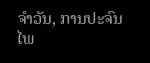ຈຳວັນ, ການປະຈົນໄພ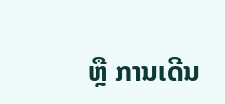ຫຼື ການເດີນ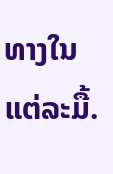ທາງໃນແຕ່ລະມື້.